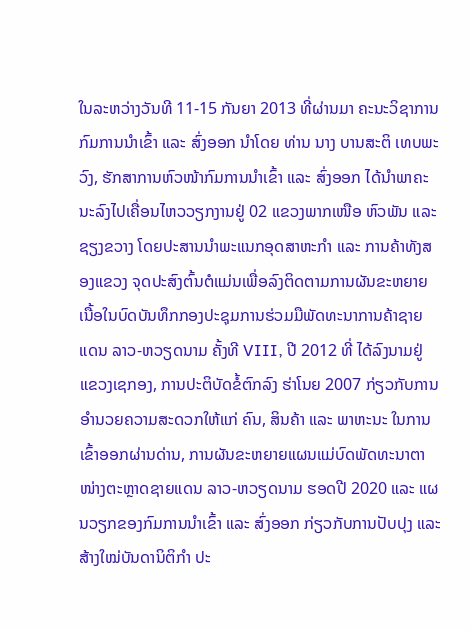ໃນລະຫວ່າງວັນທີ 11-15 ກັນຍາ 2013 ທີ່ຜ່ານມາ ຄະນະວິຊາການກົມການນໍາເຂົ້າ ແລະ ສົ່ງອອກ ນຳໂດຍ ທ່ານ ນາງ ບານສະຕິ ເທບພະວົງ, ຮັກສາການຫົວໜ້າກົມການນຳເຂົ້າ ແລະ ສົ່ງອອກ ໄດ້ນຳພາຄະນະລົງໄປເຄື່ອນໄຫວວຽກງານຢູ່ 02 ແຂວງພາກເໜືອ ຫົວພັນ ແລະ ຊຽງຂວາງ ໂດຍປະສານນຳພະແນກອຸດສາຫະກຳ ແລະ ການຄ້າທັງສອງແຂວງ ຈຸດປະສົງຕົ້ນຕໍແມ່ນເພື່ອລົງຕິດຕາມການຜັນຂະຫຍາຍເນື້ອໃນບົດບັນທຶກກອງປະຊຸມການຮ່ວມມືພັດທະນາການຄ້າຊາຍແດນ ລາວ-ຫວຽດນາມ ຄັ້ງທີ VIII, ປີ 2012 ທີ່ ໄດ້ລົງນາມຢູ່ແຂວງເຊກອງ, ການປະຕິບັດຂໍ້ຕົກລົງ ຮ່າໂນຍ 2007 ກ່ຽວກັບການອຳນວຍຄວາມສະດວກໃຫ້ແກ່ ຄົນ, ສິນຄ້າ ແລະ ພາຫະນະ ໃນການເຂົ້າອອກຜ່ານດ່ານ, ການຜັນຂະຫຍາຍແຜນແມ່ບົດພັດທະນາຕາໜ່າງຕະຫຼາດຊາຍແດນ ລາວ-ຫວຽດນາມ ຮອດປີ 2020 ແລະ ແຜນວຽກຂອງກົມການນຳເຂົ້າ ແລະ ສົ່ງອອກ ກ່ຽວກັບການປັບປຸງ ແລະ ສ້າງໃໝ່ບັນດານິຕິກຳ ປະ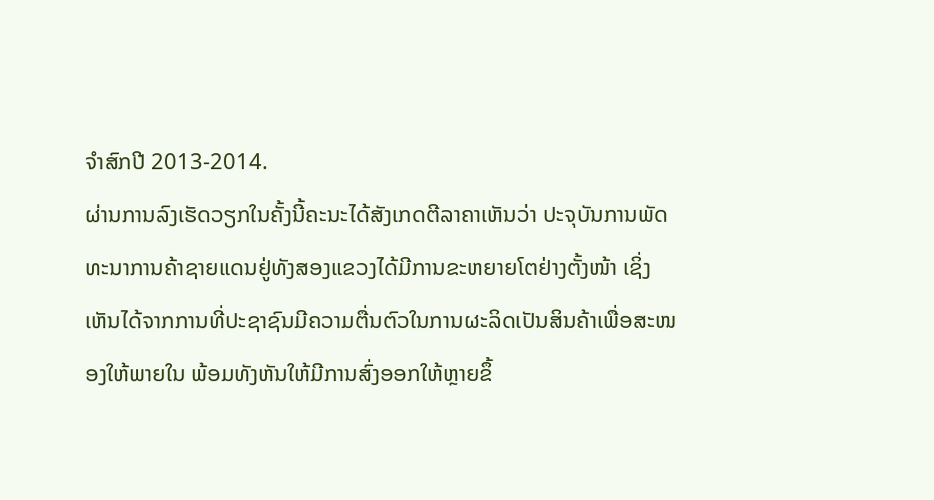ຈຳສົກປີ 2013-2014.
ຜ່ານການລົງເຮັດວຽກໃນຄັ້ງນີ້ຄະນະໄດ້ສັງເກດຕີລາຄາເຫັນວ່າ ປະຈຸບັນການພັດທະນາການຄ້າຊາຍແດນຢູ່ທັງສອງແຂວງໄດ້ມີການຂະຫຍາຍໂຕຢ່າງຕັ້ງໜ້າ ເຊິ່ງເຫັນໄດ້ຈາກການທີ່ປະຊາຊົນມີຄວາມຕື່ນຕົວໃນການຜະລິດເປັນສິນຄ້າເພື່ອສະໜອງໃຫ້ພາຍໃນ ພ້ອມທັງຫັນໃຫ້ມີການສົ່ງອອກໃຫ້ຫຼາຍຂຶ້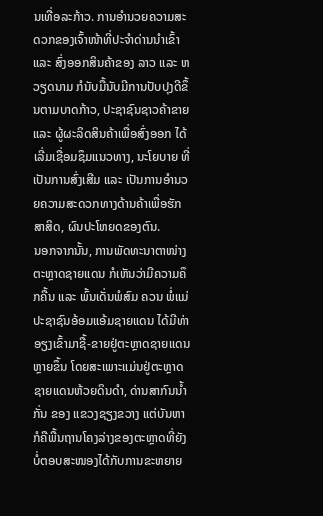ນເທື່ອລະກ້າວ. ການອໍານວຍຄວາມສະດວກຂອງເຈົ້າໜ້າທີ່ປະຈໍາດ່ານນໍາເຂົ້າ ແລະ ສົ່ງອອກສິນຄ້າຂອງ ລາວ ແລະ ຫວຽດນາມ ກໍນັບມື້ນັບມີການປັບປຸງດີຂຶ້ນຕາມບາດກ້າວ, ປະຊາຊົນຊາວຄ້າຂາຍ ແລະ ຜູ້ຜະລິດສິນຄ້າເພື່ອສົ່ງອອກ ໄດ້ເລີ່ມເຊື່ອມຊຶມແນວທາງ, ນະໂຍບາຍ ທີ່ເປັນການສົ່ງເສີມ ແລະ ເປັນການອຳນວຍຄວາມສະດວກທາງດ້ານຄ້າເພື່ອຮັກສາສິດ, ຜົນປະໂຫຍດຂອງຕົນ.
ນອກຈາກນັ້ນ, ການພັດທະນາຕາໜ່າງຕະຫຼາດຊາຍແດນ ກໍເຫັນວ່າມີຄວາມຄຶກຄື້ນ ແລະ ພົ້ນເດັ່ນພໍສົມ ຄວນ ພໍ່ແມ່ປະຊາຊົນອ້ອມແອ້ມຊາຍແດນ ໄດ້ມີທ່າອຽງເຂົ້າມາຊື້-ຂາຍຢູ່ຕະຫຼາດຊາຍແດນຫຼາຍຂຶ້ນ ໂດຍສະເພາະແມ່ນຢູ່ຕະຫຼາດຊາຍແດນຫ້ວຍດິນດຳ, ດ່ານສາກົນນ້ຳກັ່ນ ຂອງ ແຂວງຊຽງຂວາງ ແຕ່ບັນຫາກໍຄືພື້ນຖານໂຄງລ່າງຂອງຕະຫຼາດທີ່ຍັງບໍ່ຕອບສະໜອງໄດ້ກັບການຂະຫຍາຍ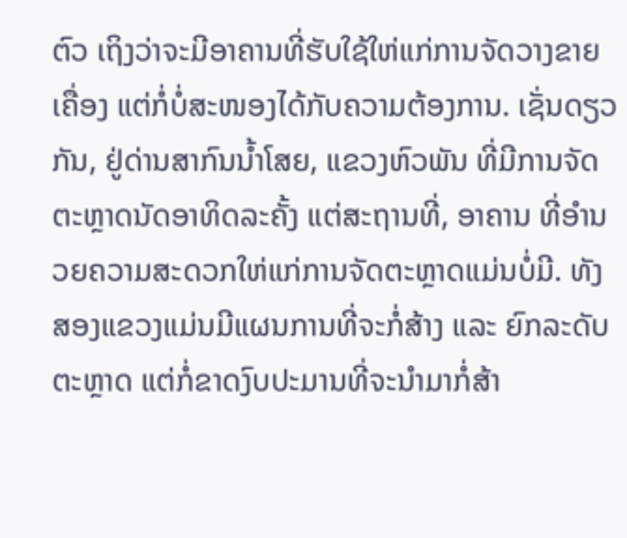ຕົວ ເຖິງວ່າຈະມີອາຄານທີ່ຮັບໃຊ້ໃຫ່ແກ່ການຈັດວາງຂາຍເຄື່ອງ ແຕ່ກໍ່ບໍ່ສະໜອງໄດ້ກັບຄວາມຕ້ອງການ. ເຊັ່ນດຽວກັນ, ຢູ່ດ່ານສາກົນນໍ້າໂສຍ, ແຂວງຫົວພັນ ທີ່ມີການຈັດຕະຫຼາດນັດອາທິດລະຄັ້ງ ແຕ່ສະຖານທີ່, ອາຄານ ທີ່ອຳນວຍຄວາມສະດວກໃຫ່ແກ່ການຈັດຕະຫຼາດແມ່ນບໍ່ມີ. ທັງສອງແຂວງແມ່ນມີແຜນການທີ່ຈະກໍ່ສ້າງ ແລະ ຍົກລະດັບຕະຫຼາດ ແຕ່ກໍ່ຂາດງົບປະມານທີ່ຈະນຳມາກໍ່ສ້າ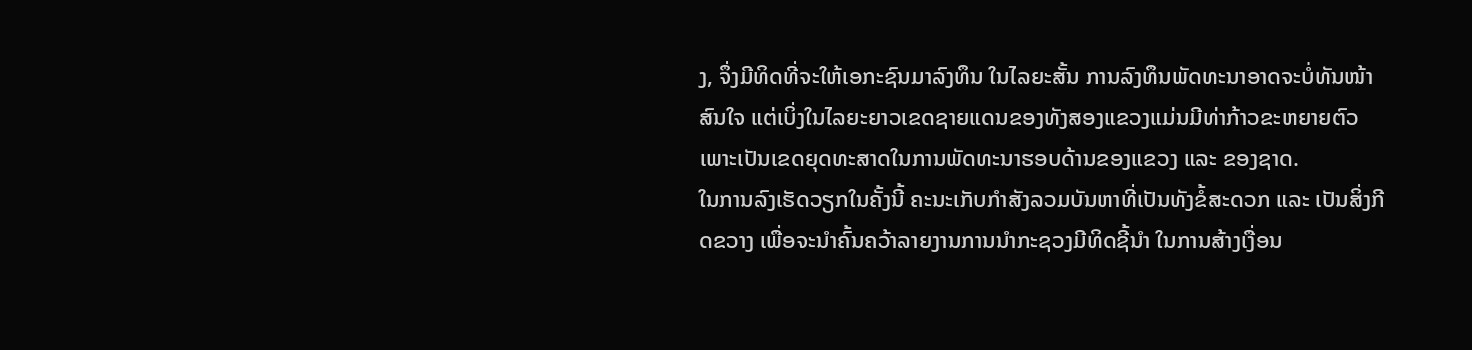ງ, ຈຶ່ງມີທິດທີ່ຈະໃຫ້ເອກະຊົນມາລົງທຶນ ໃນໄລຍະສັ້ນ ການລົງທຶນພັດທະນາອາດຈະບໍ່ທັນໜ້າສົນໃຈ ແຕ່ເບິ່ງໃນໄລຍະຍາວເຂດຊາຍແດນຂອງທັງສອງແຂວງແມ່ນມີທ່າກ້າວຂະຫຍາຍຕົວ ເພາະເປັນເຂດຍຸດທະສາດໃນການພັດທະນາຮອບດ້ານຂອງແຂວງ ແລະ ຂອງຊາດ.
ໃນການລົງເຮັດວຽກໃນຄັ້ງນີ້ ຄະນະເກັບກຳສັງລວມບັນຫາທີ່ເປັນທັງຂໍ້ສະດວກ ແລະ ເປັນສິ່ງກີດຂວາງ ເພື່ອຈະນຳຄົ້ນຄວ້າລາຍງານການນຳກະຊວງມີທິດຊີ້ນຳ ໃນການສ້າງເງື່ອນ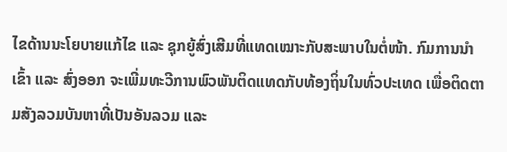ໄຂດ້ານນະໂຍບາຍແກ້ໄຂ ແລະ ຊຸກຍູ້ສົ່ງເສີມທີ່ແທດເໝາະກັບສະພາບໃນຕໍ່ໜ້າ. ກົມການນຳເຂົ້າ ແລະ ສົ່ງອອກ ຈະເພີ່ມທະວີການພົວພັນຕິດແທດກັບທ້ອງຖິ່ນໃນທົ່ວປະເທດ ເພື່ອຕິດຕາມສັງລວມບັນຫາທີ່ເປັນອັນລວມ ແລະ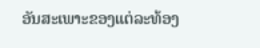ອັນສະເພາະຂອງແຕ່ລະທ້ອງ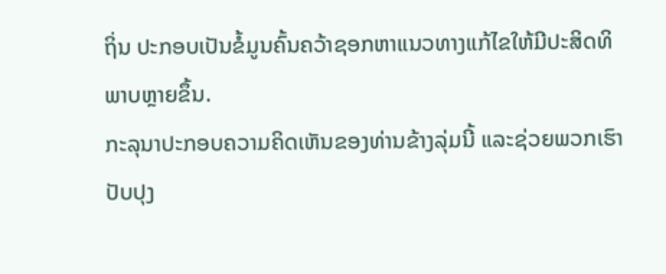ຖິ່ນ ປະກອບເປັນຂໍ້ມູນຄົ້ນຄວ້າຊອກຫາແນວທາງແກ້ໄຂໃຫ້ມີປະສິດທິພາບຫຼາຍຂຶ້ນ.
ກະລຸນາປະກອບຄວາມຄິດເຫັນຂອງທ່ານຂ້າງລຸ່ມນີ້ ແລະຊ່ວຍພວກເຮົາປັບປຸງ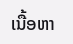ເນື້ອຫາ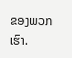ຂອງພວກເຮົາ.